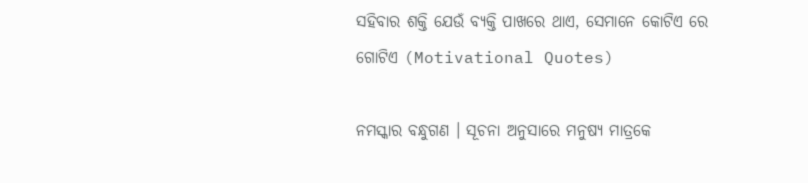ସହିବାର ଶକ୍ତି ଯେଉଁ ବ୍ୟକ୍ତି ପାଖରେ ଥାଏ, ସେମାନେ କୋଟିଏ ରେ ଗୋଟିଏ (Motivational Quotes)

ନମସ୍କାର ବନ୍ଧୁଗଣ । ସୂଚନା ଅନୁସାରେ ମନୁଷ୍ୟ ମାତ୍ରକେ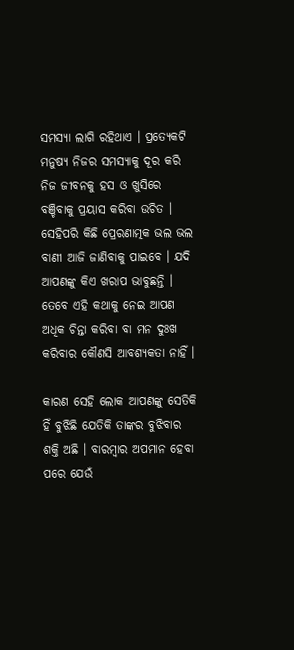ସମସ୍ଯା ଲାଗି ରହିଥାଏ । ପ୍ରତ୍ଯେକଟି ମନୁଷ୍ୟ ନିଜର ସମସ୍ଯାକୁ ଦୂର କରି ନିଜ ଜୀବନକୁ ହସ ଓ ଖୁସିରେ ବଞ୍ଚିବାକୁ ପ୍ରୟାସ କରିବା ଉଚିତ । ସେହିପରି କିଛି ପ୍ରେରଣାତ୍ମକ ଭଲ ଭଲ ବାଣୀ ଆଜି ଜାଣିବାକୁ ପାଇବେ । ଯଦି ଆପଣଙ୍କୁ କିଏ ଖରାପ ଭାବୁଛନ୍ତି । ତେବେ ଏହି କଥାକୁ ନେଇ ଆପଣ ଅଧିକ ଚିନ୍ତା କରିବା ବା ମନ ଦୁଃଖ କରିବାର କୌଣସି ଆବଶ୍ୟକତା ନାହିଁ ।

କାରଣ ସେହି ଲୋକ ଆପଣଙ୍କୁ ସେତିକି ହିଁ ବୁଝିଛି ଯେତିକି ତାଙ୍କର ବୁଝିବାର ଶକ୍ତି ଅଛି । ବାରମ୍ବାର ଅପମାନ ହେବା ପରେ ଯେଉଁ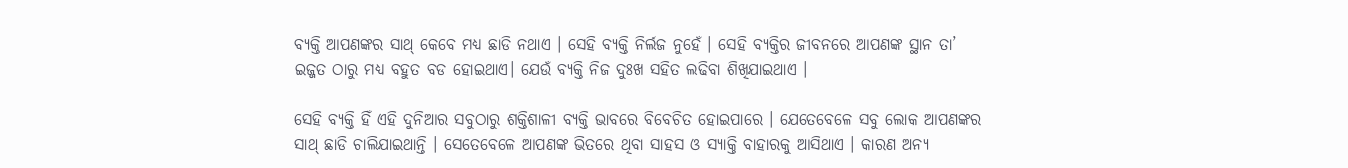ବ୍ୟକ୍ତି ଆପଣଙ୍କର ସାଥ୍ କେବେ ମଧ୍ୟ ଛାଡି ନଥାଏ । ସେହି ବ୍ୟକ୍ତି ନିର୍ଲଜ ନୁହେଁ । ସେହି ବ୍ୟକ୍ତିର ଜୀବନରେ ଆପଣଙ୍କ ସ୍ଥାନ ତା’ ଇଜ୍ଜତ ଠାରୁ ମଧ୍ୟ ବହୁତ ବଡ ହୋଇଥାଏ। ଯେଉଁ ବ୍ୟକ୍ତି ନିଜ ଦୁଃଖ ସହିତ ଲଢିବା ଶିଖିଯାଇଥାଏ ।

ସେହି ବ୍ୟକ୍ତି ହିଁ ଏହି ଦୁନିଆର ସବୁଠାରୁ ଶକ୍ତିଶାଳୀ ବ୍ୟକ୍ତି ଭାବରେ ବିବେଚିତ ହୋଇପାରେ । ଯେତେବେଳେ ସବୁ ଲୋକ ଆପଣଙ୍କର ସାଥ୍ ଛାଡି ଚାଲିଯାଇଥାନ୍ତି । ସେତେବେଳେ ଆପଣଙ୍କ ଭିତରେ ଥିବା ସାହସ ଓ ସ୍ଯାକ୍ତି ବାହାରକୁ ଆସିଥାଏ । କାରଣ ଅନ୍ୟ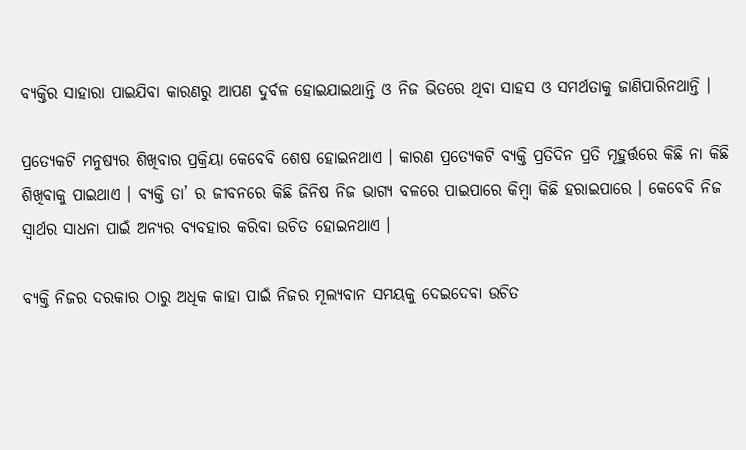ବ୍ୟକ୍ତିର ସାହାରା ପାଇଯିବା କାରଣରୁ ଆପଣ ଦୁର୍ବଳ ହୋଇଯାଇଥାନ୍ତି ଓ ନିଜ ଭିତରେ ଥିବା ସାହସ ଓ ସମର୍ଥତାକୁ ଜାଣିପାରିନଥାନ୍ତି ।

ପ୍ରତ୍ଯେକଟି ମନୁଷ୍ୟର ଶିଖିବାର ପ୍ରକ୍ରିୟା କେବେବି ଶେଷ ହୋଇନଥାଏ । କାରଣ ପ୍ରତ୍ଯେକଟି ବ୍ୟକ୍ତି ପ୍ରତିଦିନ ପ୍ରତି ମୂହୁର୍ତ୍ତରେ କିଛି ନା କିଛି ଶିଖିବାକୁ ପାଇଥାଏ । ବ୍ୟକ୍ତି ତା’ ର ଜୀବନରେ କିଛି ଜିନିଷ ନିଜ ଭାଗ୍ୟ ବଳରେ ପାଇପାରେ କିମ୍ବା କିଛି ହରାଇପାରେ । କେବେବି ନିଜ ସ୍ଵାର୍ଥର ସାଧନା ପାଇଁ ଅନ୍ୟର ବ୍ୟବହାର କରିବା ଉଚିତ ହୋଇନଥାଏ ।

ବ୍ୟକ୍ତି ନିଜର ଦରକାର ଠାରୁ ଅଧିକ କାହା ପାଇଁ ନିଜର ମୂଲ୍ୟବାନ ସମୟକୁ ଦେଇଦେବା ଉଚିତ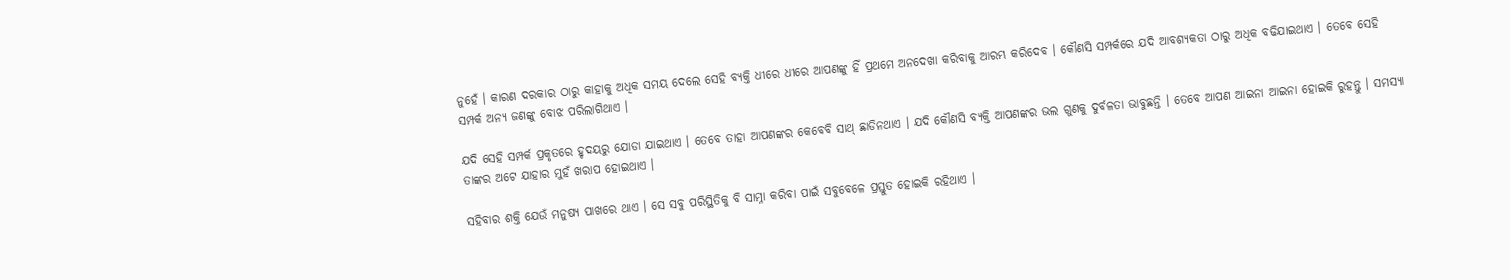ନୁହେଁ । କାରଣ ଦରକାର ଠାରୁ କାହାକୁ ଅଧିକ ସମୟ ଦେଲେ ସେହି ବ୍ୟକ୍ତି ଧୀରେ ଧୀରେ ଆପଣଙ୍କୁ ହିଁ ପ୍ରଥମେ ଅନଦେଖା କରିବାକୁ ଆରମ୍ଭ କରିଦେବ । କୌଣସି ସମ୍ପର୍କରେ ଯଦି ଆବଶ୍ୟକତା ଠାରୁ ଅଧିକ ବଢିଯାଇଥାଏ । ତେବେ ସେହି ସମ୍ପର୍କ ଅନ୍ୟ ଜଣଙ୍କୁ ବୋଝ ପରିଲାଗିଥାଏ ।

ଯଦି ସେହି ସମ୍ପର୍କ ପ୍ରକୃତରେ ହୃଦୟରୁ ଯୋଡା ଯାଇଥାଏ । ତେବେ ତାହା ଆପଣଙ୍କର କେବେବି ସାଥ୍ ଛାଡିନଥାଏ । ଯଦି କୌଣସି ବ୍ୟକ୍ତି ଆପଣଙ୍କର ଭଲ ଗୁଣକୁ ଦୁର୍ବଳତା ଭାବୁଛନ୍ତି । ତେବେ ଆପଣ ଆଇନା ଆଇନା ହୋଇକି ରୁହନ୍ତୁ । ସମସ୍ଯା ତାଙ୍କର ଅଟେ ଯାହାର ମୁହଁ ଖରାପ ହୋଇଥାଏ ।

ସହିବାର ଶକ୍ତି ଯେଉଁ ମନୁଷ୍ୟ ପାଖରେ ଥାଏ । ସେ ସବୁ ପରିସ୍ଥିତିକୁ ବି ସାମ୍ନା କରିବା ପାଇଁ ସବୁବେଳେ ପ୍ରସ୍ତୁତ ହୋଇକି ରହିଥାଏ ।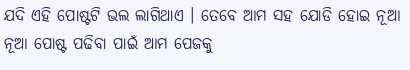ଯଦି ଏହି ପୋଷ୍ଟଟି ଭଲ ଲାଗିଥାଏ । ତେବେ ଆମ ସହ ଯୋଡି ହୋଇ ନୂଆ ନୂଆ ପୋଷ୍ଟ ପଢିବା ପାଇଁ ଆମ ପେଜକୁ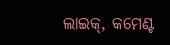ଲାଇକ୍, କମେଣ୍ଟ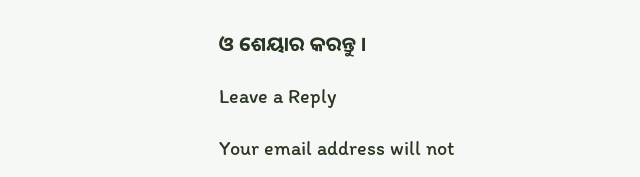ଓ ଶେୟାର କରନ୍ତୁ ।

Leave a Reply

Your email address will not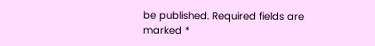be published. Required fields are marked *